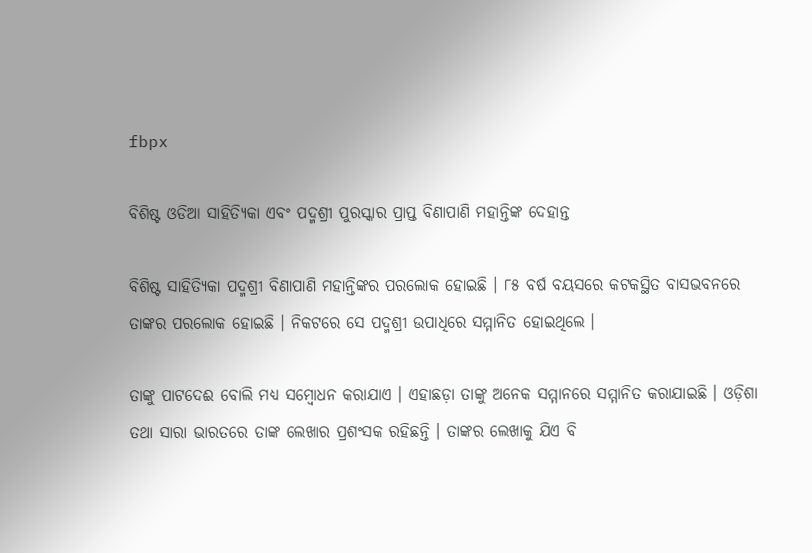fbpx

ବିଶିଷ୍ଟ ଓଡିଆ ସାହିତ୍ୟିକା ଏବଂ ପଦ୍ମଶ୍ରୀ ପୁରସ୍କାର ପ୍ରାପ୍ତ ବିଣାପାଣି ମହାନ୍ତିଙ୍କ ଦେହାନ୍ତ

ବିଶିଷ୍ଟ ସାହିତ୍ୟିକା ପଦ୍ମଶ୍ରୀ ବିଣାପାଣି ମହାନ୍ତିଙ୍କର ପରଲୋକ ହୋଇଛି । ୮୫ ବର୍ଷ ବୟସରେ କଟକସ୍ଥିତ ବାସଭବନରେ ତାଙ୍କର ପରଲୋକ ହୋଇଛି । ନିକଟରେ ସେ ପଦ୍ମଶ୍ରୀ ଉପାଧିରେ ସମ୍ମାନିତ ହୋଇଥିଲେ ।

ତାଙ୍କୁ ପାଟଦେଈ ବୋଲି ମଧ୍ୟ ସମ୍ବୋଧନ କରାଯାଏ । ଏହାଛଡ଼ା ତାଙ୍କୁ ଅନେକ ସମ୍ମାନରେ ସମ୍ମାନିତ କରାଯାଇଛି । ଓଡ଼ିଶା ତଥା ସାରା ଭାରତରେ ତାଙ୍କ ଲେଖାର ପ୍ରଶଂସକ ରହିଛନ୍ତି । ତାଙ୍କର ଲେଖାକୁ ଯିଏ ବି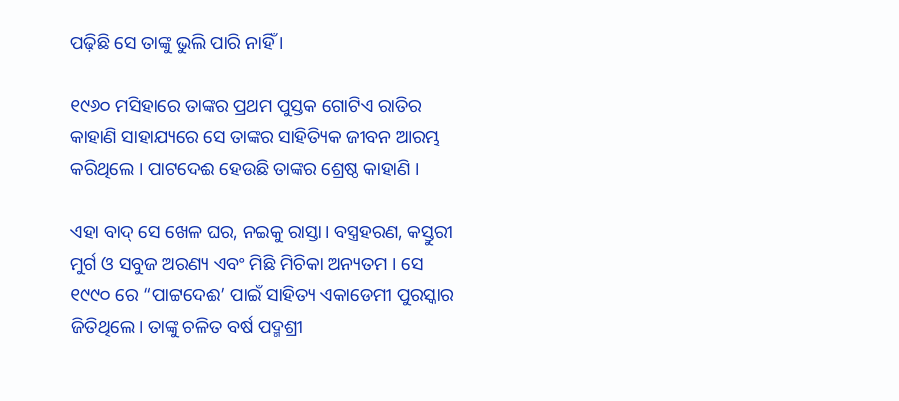ପଢ଼ିଛି ସେ ତାଙ୍କୁ ଭୁଲି ପାରି ନାହିଁ ।

୧୯୬୦ ମସିହାରେ ତାଙ୍କର ପ୍ରଥମ ପୁସ୍ତକ ଗୋଟିଏ ରାତିର କାହାଣି ସାହାଯ୍ୟରେ ସେ ତାଙ୍କର ସାହିତ୍ୟିକ ଜୀବନ ଆରମ୍ଭ କରିଥିଲେ । ପାଟଦେଈ ହେଉଛି ତାଙ୍କର ଶ୍ରେଷ୍ଠ କାହାଣି ।

ଏହା ବାଦ୍ ସେ ଖେଳ ଘର, ନଇକୁ ରାସ୍ତା। ବସ୍ତ୍ରହରଣ, କସ୍ତୁରୀ ମୁର୍ଗ ଓ ସବୁଜ ଅରଣ୍ୟ ଏବଂ ମିଛି ମିଚିକା ଅନ୍ୟତମ । ସେ ୧୯୯୦ ରେ “ପାଟ୍ଟଦେଈ’ ପାଇଁ ସାହିତ୍ୟ ଏକାଡେମୀ ପୁରସ୍କାର ଜିତିଥିଲେ। ତାଙ୍କୁ ଚଳିତ ବର୍ଷ ପଦ୍ମଶ୍ରୀ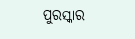ପୁରସ୍କାର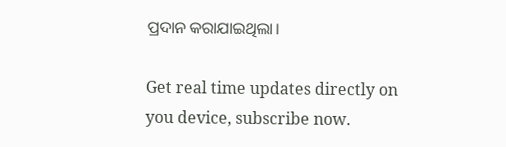ପ୍ରଦାନ କରାଯାଇଥିଲା।

Get real time updates directly on you device, subscribe now.